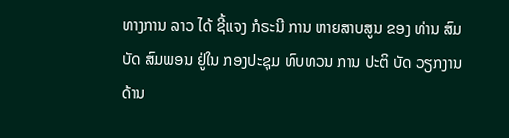ທາງການ ລາວ ໄດ້ ຊີ້ແຈງ ກໍຣະນີ ການ ຫາຍສາບສູນ ຂອງ ທ່ານ ສົມບັດ ສົມພອນ ຢູ່ໃນ ກອງປະຊຸມ ທົບທວນ ການ ປະຕິ ບັດ ວຽກງານ ດ້ານ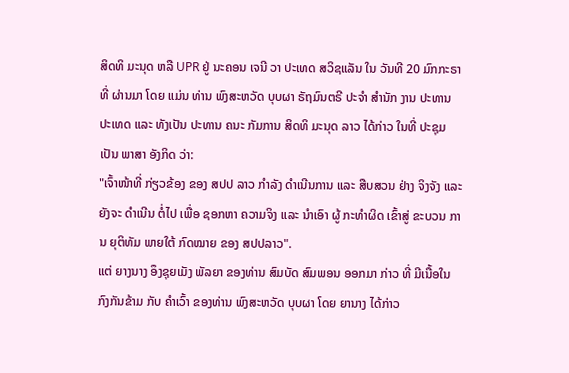ສິດທິ ມະນຸດ ຫລື UPR ຢູ່ ນະຄອນ ເຈນີ ວາ ປະເທດ ສວິຊແລັນ ໃນ ວັນທີ 20 ມົກກະຣາ ທີ່ ຜ່ານມາ ໂດຍ ແມ່ນ ທ່ານ ພົງສະຫວັດ ບຸບຜາ ຣັຖມົນຕຣີ ປະຈຳ ສຳນັກ ງານ ປະທານ ປະເທດ ແລະ ທັງເປັນ ປະທານ ຄນະ ກັມການ ສິດທິ ມະນຸດ ລາວ ໄດ້ກ່າວ ໃນທີ່ ປະຊຸມ ເປັນ ພາສາ ອັງກິດ ວ່າ:
"ເຈົ້າໜ້າທີ່ ກ່ຽວຂ້ອງ ຂອງ ສປປ ລາວ ກຳລັງ ດຳເນີນການ ແລະ ສືບສວນ ຢ່າງ ຈິງຈັງ ແລະ ຍັງຈະ ດໍາເນີນ ຕໍ່ໄປ ເພື່ອ ຊອກຫາ ຄວາມຈິງ ແລະ ນຳເອົາ ຜູ້ ກະທຳຜິດ ເຂົ້າສູ່ ຂະບວນ ການ ຍຸຕິທັມ ພາຍໃຕ້ ກົດໝາຍ ຂອງ ສປປລາວ".
ແຕ່ ຍາງນາງ ອຶງຊຸຍເມັງ ພັລຍາ ຂອງທ່ານ ສົມບັດ ສົມພອນ ອອກມາ ກ່າວ ທີ່ ມີເນື້ອໃນ ກົງກັນຂ້າມ ກັບ ຄຳເວົ້າ ຂອງທ່ານ ພົງສະຫວັດ ບຸບຜາ ໂດຍ ຍານາງ ໄດ້ກ່າວ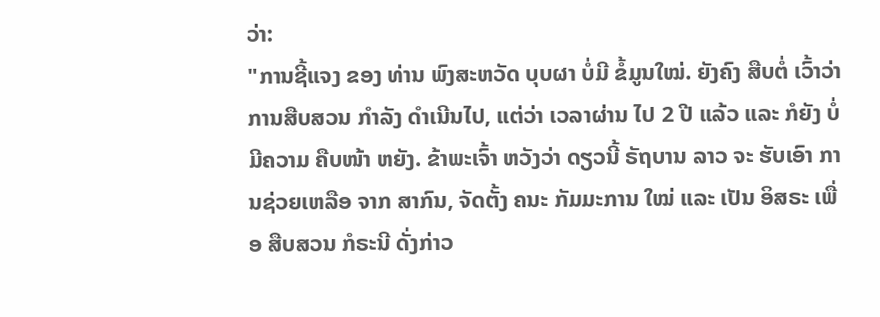ວ່າ:
"ການຊີ້ແຈງ ຂອງ ທ່ານ ພົງສະຫວັດ ບຸບຜາ ບໍ່ມີ ຂໍ້ມູນໃໝ່. ຍັງຄົງ ສືບຕໍ່ ເວົ້າວ່າ ການສືບສວນ ກຳລັງ ດຳເນີນໄປ, ແຕ່ວ່າ ເວລາຜ່ານ ໄປ 2 ປີ ແລ້ວ ແລະ ກໍຍັງ ບໍ່ມີຄວາມ ຄືບໜ້າ ຫຍັງ. ຂ້າພະເຈົ້າ ຫວັງວ່າ ດຽວນີ້ ຣັຖບານ ລາວ ຈະ ຮັບເອົາ ການຊ່ວຍເຫລືອ ຈາກ ສາກົນ, ຈັດຕັ້ງ ຄນະ ກັມມະການ ໃໝ່ ແລະ ເປັນ ອິສຣະ ເພື່ອ ສືບສວນ ກໍຣະນີ ດັ່ງກ່າວ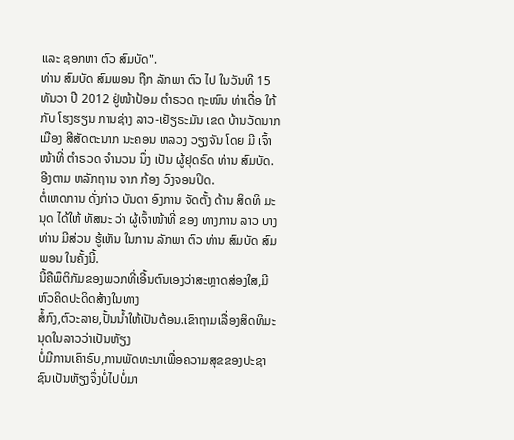ແລະ ຊອກຫາ ຕົວ ສົມບັດ".
ທ່ານ ສົມບັດ ສົມພອນ ຖືກ ລັກພາ ຕົວ ໄປ ໃນວັນທີ 15 ທັນວາ ປີ 2012 ຢູ່ໜ້າປ້ອມ ຕຳຣວດ ຖະໜົນ ທ່າເດື່ອ ໃກ້ກັບ ໂຮງຮຽນ ການຊ່າງ ລາວ-ເຢັຽຣະມັນ ເຂດ ບ້ານວັດນາກ ເມືອງ ສີສັດຕະນາກ ນະຄອນ ຫລວງ ວຽງຈັນ ໂດຍ ມີ ເຈົ້າໜ້າທີ່ ຕຳຣວດ ຈຳນວນ ນຶ່ງ ເປັນ ຜູ້ຢຸດຣົດ ທ່ານ ສົມບັດ. ອີງຕາມ ຫລັກຖານ ຈາກ ກ້ອງ ວົງຈອນປິດ.
ຕໍ່ເຫດການ ດັ່ງກ່າວ ບັນດາ ອົງການ ຈັດຕັ້ງ ດ້ານ ສິດທິ ມະນຸດ ໄດ້ໃຫ້ ທັສນະ ວ່າ ຜູ້ເຈົ້າໜ້າທີ່ ຂອງ ທາງການ ລາວ ບາງທ່ານ ມີສ່ວນ ຮູ້ເຫັນ ໃນການ ລັກພາ ຕົວ ທ່ານ ສົມບັດ ສົມພອນ ໃນຄັ້ງນີ້.
ນີ້ຄືພຶຕິກັມຂອງພວກທີ່ເອີ້ນຕົນເອງວ່າສະຫຼາດສ່ອງໃສ,ມີຫົວຄິດປະດິດສ້າງໃນທາງ
ສໍ້ກົງ,ຕົວະລາຍ,ປັ້ນນໍ້າໃຫ້ເປັນຕ້ອນ.ເຂົາຖາມເລື່ອງສິດທິມະນຸດໃນລາວວ່າເປັນຫັຽງ
ບໍ່ມີການເຄົາຣົບ,ການພັດທະນາເພື່ອຄວາມສຸຂຂອງປະຊາຊົນເປັນຫັຽງຈຶ່ງບໍ່ໄປບໍ່ມາ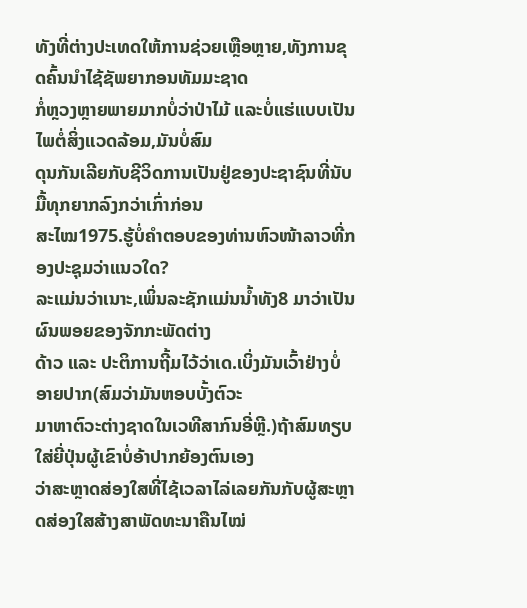ທັງທີ່ຕ່າງປະເທດໃຫ້ການຊ່ວຍເຫຼືອຫຼາຍ,ທັງການຂຸດຄົ້ນນຳໄຊ້ຊັພຍາກອນທັມມະຊາດ
ກໍ່ຫຼວງຫຼາຍພາຍມາກບໍ່ວ່າປ່າໄມ້ ແລະບໍ່ແຮ່ແບບເປັນໄພຕໍ່ສິ່ງແວດລ້ອມ,ມັນບໍ່ສົມ
ດຸນກັນເລີຍກັບຊີວິດການເປັນຢູ່ຂອງປະຊາຊົນທີ່ນັບມື້ທຸກຍາກລົງກວ່າເກົ່າກ່ອນ
ສະໄໝ1975.ຮູ້ບໍ່ຄຳຕອບຂອງທ່ານຫົວໜ້າລາວທີ່ກອງປະຊຸມວ່າແນວໃດ?
ລະແມ່ນວ່າເນາະ,ເພິ່ນລະຊັກແມ່ນນໍ້າທັງ8 ມາວ່າເປັນຜົນພອຍຂອງຈັກກະພັດຕ່າງ
ດ້າວ ແລະ ປະຕິການຖີ້ມໄວ້ວ່າເດ.ເບິ່ງມັນເວົ້າຢ່າງບໍ່ອາຍປາກ(ສົມວ່າມັນຫອບບັ້ງຕົວະ
ມາຫາຕົວະຕ່າງຊາດໃນເວທີສາກົນອີ່ຫຼີ.)ຖ້າສົມທຽບໃສ່ຍີ່ປຸ່ນຜູ້ເຂົາບໍ່ອ້າປາກຍ້ອງຕົນເອງ
ວ່າສະຫຼາດສ່ອງໃສທີ່ໄຊ້ເວລາໄລ່ເລຍກັນກັບຜູ້ສະຫຼາດສ່ອງໃສສ້າງສາພັດທະນາຄືນໄໝ່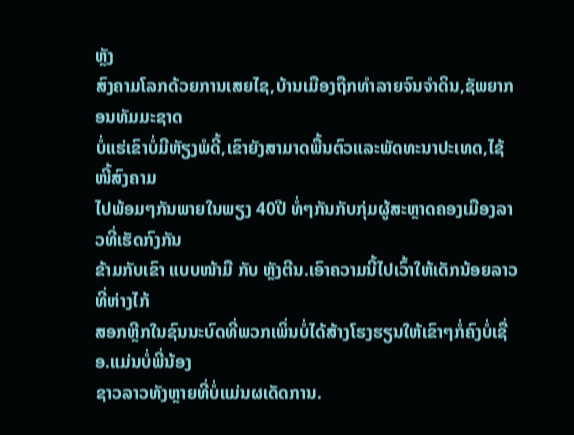ຫຼັງ
ສົງຄາມໂລກດ້ວຍການເສຍໄຊ,ບ້ານເມືອງຖືກທຳລາຍຈົນຈຳດິນ,ຊັພຍາກອນທັມມະຊາດ
ບໍ່ແຮ່ເຂົາບໍ່ມີຫັຽງພໍດີ້,ເຂົາຍັງສາມາດພື້ນຕົວແລະພັດທະນາປະເທດ,ໄຊ້ໜີ້ສົງຄາມ
ໄປພ້ອມໆກັນພາຍໃນພຽງ 40ປີ ທໍ່ໆກັນກັບກຸ່ມຜູ້ສະຫຼາດຄອງເມືອງລາວທີ່ເຮັດກົງກັນ
ຂ້າມກັບເຂົາ ແບບໜ້າມື ກັບ ຫຼັງຕີນ.ເອົາຄວາມນີ້ໄປເວົ້າໃຫ້ເດັກນ້ອຍລາວທີ່ຫ່າງໄກ້
ສອກຫຼີກໃນຊົນນະບົດທີ່ພວກເພິ່ນບໍ່ໄດ້ສ້າງໂຮງຮຽນໃຫ້ເຂົາໆກໍ່ຄົງບໍ່ເຊື່ອ.ແມ່ນບໍ່ພີ່ນ້ອງ
ຊາວລາວທັງຫຼາຍທີ່ບໍ່ແມ່ນຜເດັດການ.